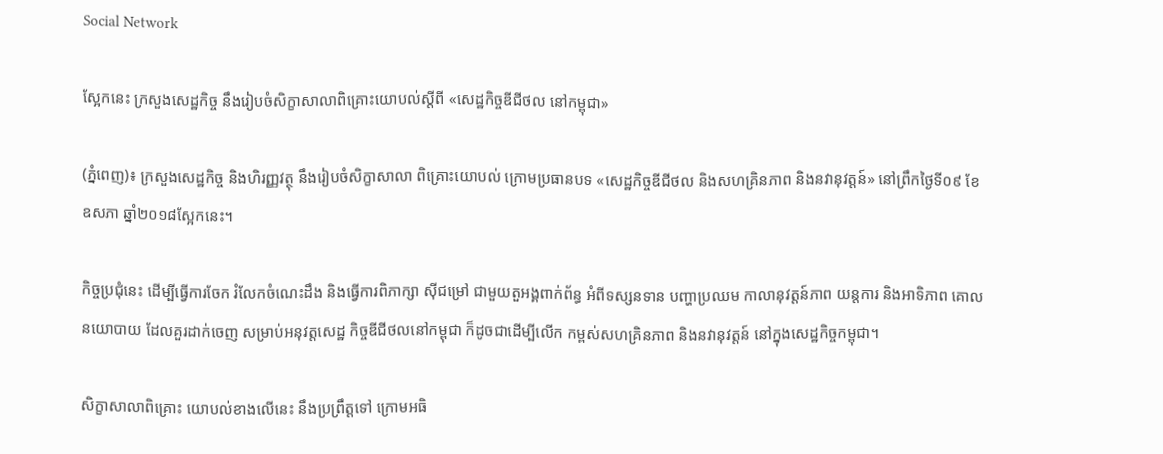Social Network

ស្អែកនេះ ក្រសួងសេដ្ឋកិច្ច នឹងរៀបចំសិក្ខាសាលាពិគ្រោះយោបល់ស្តីពី «សេដ្ឋកិច្ចឌីជីថល នៅកម្ពុជា»

(ភ្នំពេញ)៖ ក្រសួងសេដ្ឋកិច្ច និងហិរញ្ញវត្ថុ នឹងរៀបចំសិក្ខាសាលា ពិគ្រោះយោបល់ ក្រោមប្រធានបទ «សេដ្ឋកិច្ចឌីជីថល និងសហគ្រិនភាព និងនវានុវត្តន៍» នៅព្រឹកថ្ងៃទី០៩ ខែឧសភា ឆ្នាំ២០១៨ស្អែកនេះ។

កិច្ចប្រជុំនេះ ដើម្បីធ្វើការចែក រំលែកចំណេះដឹង និងធ្វើការពិភាក្សា ស៊ីជម្រៅ ជាមួយតួអង្គពាក់ព័ន្ធ អំពីទស្សនទាន បញ្ហាប្រឈម កាលានុវត្តន៍ភាព យន្តការ និងអាទិភាព គោលនយោបាយ ដែលគួរដាក់ចេញ សម្រាប់អនុវត្តសេដ្ឋ កិច្ចឌីជីថលនៅកម្ពុជា ក៏ដូចជាដើម្បីលើក កម្ពស់សហគ្រិនភាព និងនវានុវត្តន៍ នៅក្នុងសេដ្ឋកិច្ចកម្ពុជា។

សិក្ខាសាលាពិគ្រោះ យោបល់ខាងលើនេះ នឹងប្រព្រឹត្តទៅ ក្រោមអធិ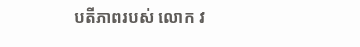បតីភាពរបស់ លោក វ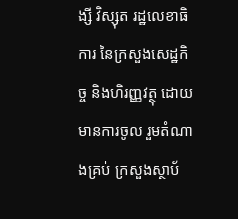ង្សី វិស្សុត រដ្ឋលេខាធិការ នៃក្រសួងសេដ្ឋកិច្ច និងហិរញ្ញវត្ថុ ដោយមានការចូល រួមតំណាងគ្រប់ ក្រសួងស្ថាប័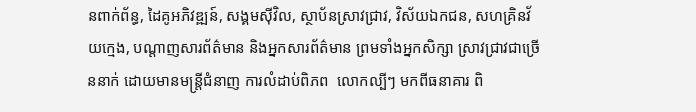នពាក់ព័ន្ធ, ដៃគូអភិវឌ្ឍន៍, សង្គមស៊ីវិល, ស្ថាប័នស្រាវជ្រាវ, វិស័យឯកជន, សហគ្រិនវ័យក្មេង, បណ្តាញសារព័ត៌មាន និងអ្នកសារព័ត៌មាន ព្រមទាំងអ្នកសិក្សា ស្រាវជ្រាវជាច្រើននាក់ ដោយមានមន្រ្តីជំនាញ ការលំដាប់ពិភព  លោកល្បីៗ មកពីធនាគារ ពិ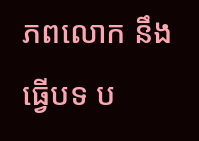ភពលោក នឹងធ្វើបទ ប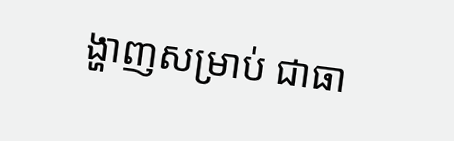ង្ហាញសម្រាប់ ជាធា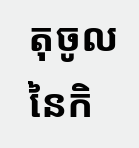តុចូល នៃកិ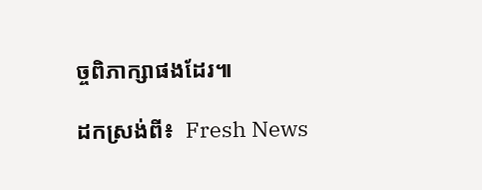ច្ចពិភាក្សាផងដែរ៕

ដកស្រង់ពី៖  Fresh News